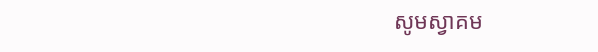សូមស្វាគម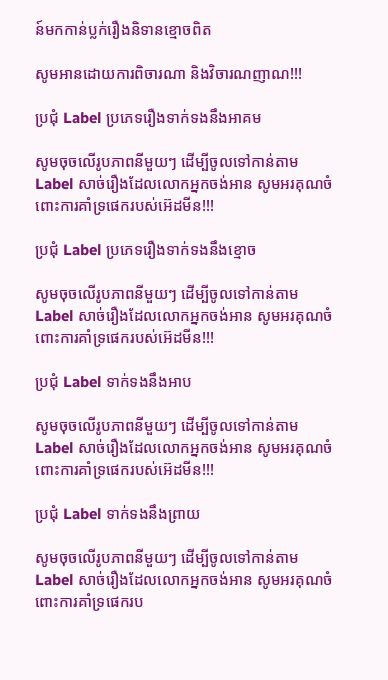ន៍មកកាន់ប្លក់រឿងនិទានខ្មោចពិត

សូមអានដោយការពិចារណា និងវិចារណញាណ!!!

ប្រជុំ Label ប្រភេទរឿងទាក់ទងនឹងអាគម

សូមចុចលើរូបភាពនីមួយៗ ដើម្បីចូលទៅកាន់តាម Label សាច់រឿងដែលលោកអ្នកចង់អាន សូមអរគុណចំពោះការគាំទ្រផេករបស់អ៊េដមីន!!!

ប្រជុំ Label ប្រភេទរឿងទាក់ទងនឹងខ្មោច

សូមចុចលើរូបភាពនីមួយៗ ដើម្បីចូលទៅកាន់តាម Label សាច់រឿងដែលលោកអ្នកចង់អាន សូមអរគុណចំពោះការគាំទ្រផេករបស់អ៊េដមីន!!!

ប្រជុំ Label ទាក់ទងនឹងអាប

សូមចុចលើរូបភាពនីមួយៗ ដើម្បីចូលទៅកាន់តាម Label សាច់រឿងដែលលោកអ្នកចង់អាន សូមអរគុណចំពោះការគាំទ្រផេករបស់អ៊េដមីន!!!

ប្រជុំ Label ទាក់ទងនឹងព្រាយ

សូមចុចលើរូបភាពនីមួយៗ ដើម្បីចូលទៅកាន់តាម Label សាច់រឿងដែលលោកអ្នកចង់អាន សូមអរគុណចំពោះការគាំទ្រផេករប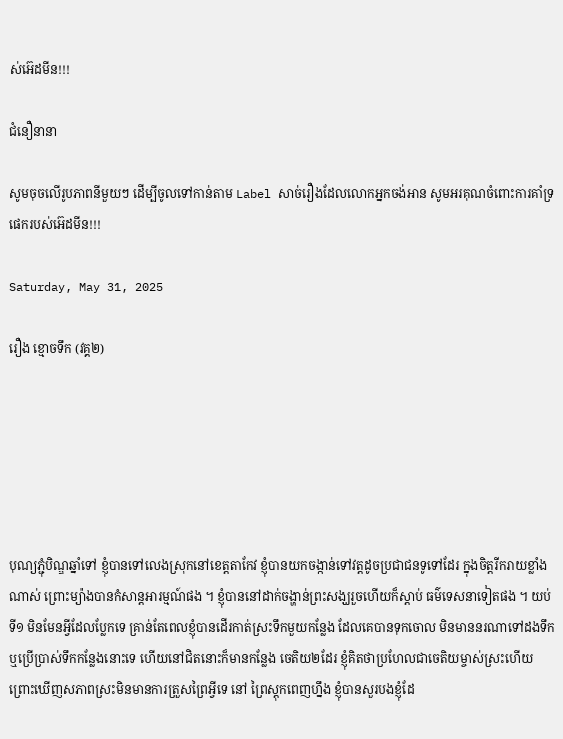ស់អ៊េដមីន!!!

ជំនឿនានា

សូមចុចលើរូបភាពនីមួយៗ ដើម្បីចូលទៅកាន់តាម Label សាច់រឿងដែលលោកអ្នកចង់អាន សូមអរគុណចំពោះការគាំទ្រផេករបស់អ៊េដមីន!!!

Saturday, May 31, 2025

រឿង ខ្មោចទឹក (វគ្គ២)






បុណ្យភ្ជុំបិណ្ឌឆ្នាំទៅ ខ្ញុំបានទៅលេងស្រុកនៅខេត្តតាកែវ ខ្ញុំបានយកចង្កាន់ទៅវត្តដូចប្រជាជនទូទៅដែរ ក្នុងចិត្តរីករាយខ្លាំងណាស់ ព្រោះម្យ៉ាងបានកំសាន្ដអារម្មណ៍ផង ។ ខ្ញុំបាននៅដាក់ចង្ហាន់ព្រះសង្ឃរួចហើយក៏ស្ដាប់ ធម៌ទេសនាទៀតផង ។ យប់ទី១ មិនមែនអ្វីដែលប្លែកទេ គ្រាន់តែពេលខ្ញុំបានដើរកាត់ស្រះទឹកមួយកន្លែង ដែលគេបានទុកចោល មិនមាននរណាទៅដងទឹក ឬប្រើប្រាស់ទឹកកន្លែងនោះទេ ហើយនៅជិតនោះក៏មានកន្លែង ចេតិយ២ដែរ ខ្ញុំគិតថាប្រហែលជាចេតិយម្ចាស់ស្រះហើយ ព្រោះឃើញសភាពស្រះមិនមានការត្រួសព្រៃអ្វីទេ នៅ ព្រៃស្ដុកពេញហ្នឹង ខ្ញុំបានសួរបងខ្ញុំដែ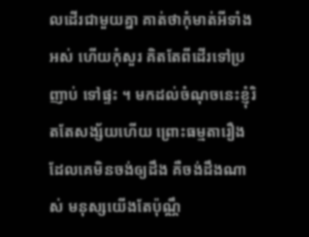លដើរជាមួយគ្នា គាត់ថាកុំមាត់អីទាំងអស់ ហើយកុំសួរ គិតតែពីដើរទៅប្រញាប់ ទៅផ្ទះ ។ មកដល់ចំណុចនេះខ្ញុំរិតតែសង្ស័យហើយ ព្រោះធម្មតារឿងដែលគេមិនចង់ឲ្យដឹង គឺចង់ដឹងណាស់ មនុស្សយើងតែប៉ុណ្ណឹ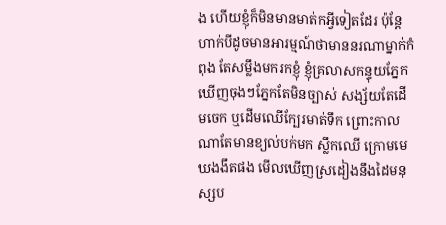ង ហើយខ្ញុំក៏មិនមានមាត់កអ្វីទៀតដែរ ប៉ុន្ដែហាក់បីដូចមានអារម្មណ៍ថាមាននរណាម្នាក់កំពុង តែសម្លឹងមករកខ្ញុំ ខ្ញុំគ្រលាសកន្ទុយភ្នែក ឃើញចុងៗភ្នែកតែមិនច្បាស់ សង្ស័យតែដើមចេក ឬដើមឈើក្បែរមាត់ទឹក ព្រោះកាលណាតែមានខ្យល់បក់មក ស្លឹកឈើ ក្រោមមេឃងងឹតផង មើលឃើញស្រដៀងនឹងដៃមនុស្សប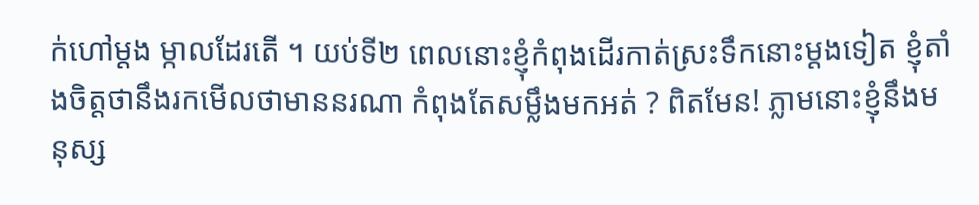ក់ហៅម្ដង ម្កាលដែរតើ ។ យប់ទី២ ពេលនោះខ្ញុំកំពុងដើរកាត់ស្រះទឹកនោះម្ដងទៀត ខ្ញុំតាំងចិត្តថានឹងរកមើលថាមាននរណា កំពុងតែសម្លឹងមកអត់ ? ពិតមែន! ភ្លាមនោះខ្ញុំនឹងមនុស្ស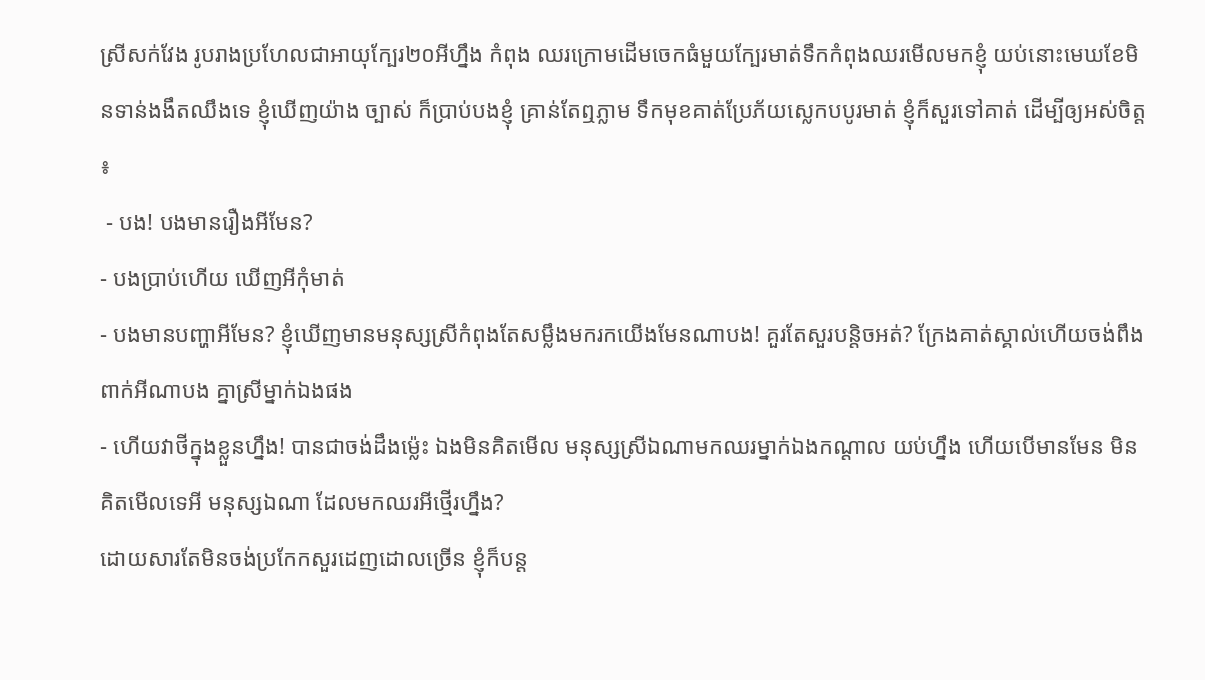ស្រីសក់វែង រូបរាងប្រហែលជាអាយុក្បែរ២០អីហ្នឹង កំពុង ឈរក្រោមដើមចេកធំមួយក្បែរមាត់ទឹកកំពុងឈរមើលមកខ្ញុំ យប់នោះមេឃខែមិនទាន់ងងឹតឈឹងទេ ខ្ញុំឃើញយ៉ាង ច្បាស់ ក៏ប្រាប់បងខ្ញុំ គ្រាន់តែឮភ្លាម ទឹកមុខគាត់ប្រែភ័យស្លេកបបូរមាត់ ខ្ញុំក៏សួរទៅគាត់ ដើម្បីឲ្យអស់ចិត្ត ៖
 - បង! បងមានរឿងអីមែន?
- បងប្រាប់ហើយ ឃើញអីកុំមាត់
- បងមានបញ្ហាអីមែន? ខ្ញុំឃើញមានមនុស្សស្រីកំពុងតែសម្លឹងមករកយើងមែនណាបង! គួរតែសួរបន្ដិចអត់? ក្រែងគាត់ស្គាល់ហើយចង់ពឹងពាក់អីណាបង គ្នាស្រីម្នាក់ឯងផង
- ហើយវាថីក្នុងខ្លួនហ្នឹង! បានជាចង់ដឹងម្ល៉េះ ឯងមិនគិតមើល មនុស្សស្រីឯណាមកឈរម្នាក់ឯងកណ្ដាល យប់ហ្នឹង ហើយបើមានមែន មិនគិតមើលទេអី មនុស្សឯណា ដែលមកឈរអីថ្មើរហ្នឹង?
ដោយសារតែមិនចង់ប្រកែកសួរដេញដោលច្រើន ខ្ញុំក៏បន្ដ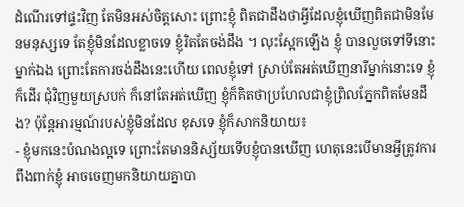ដំណើរទៅផ្ទះវិញ តែមិនអស់ចិត្តសោះ ព្រោះខ្ញុំ ពិតជាដឹងថាអ្វីដែលខ្ញុំឃើញពិតជាមិនមែនមនុស្សទេ តែខ្ញុំមិនដែលខ្លាចទេ ខ្ញុំរិតតែចង់ដឹង ។ លុះស្អែកឡើង ខ្ញុំ បានលួចទៅទីនោះម្នាក់ឯង ព្រោះតែការចង់ដឹងនេះហើយ ពេលខ្ញុំទៅ ស្រាប់តែអត់ឃើញនារីម្នាក់នោះទេ ខ្ញុំក៏ដើរ ជុំវិញមួយស្របក់ ក៏នៅតែអត់ឃើញ ខ្ញុំក៏គិតថាប្រហែលជាខ្ញុំព្រិលភ្នែកពិតមែនដឹង? ប៉ុន្ដែអារម្មណ៍របស់ខ្ញុំមិនដែល ខុសទេ ខ្ញុំក៏សាកនិយាយ៖
- ខ្ញុំមកនេះបំណងល្អទេ ព្រោះតែមាននិស្ស័យទើបខ្ញុំបានឃើញ ហេតុនេះបើមានអ្វីត្រូវការពឹងពាក់ខ្ញុំ អាចចេញមកនិយាយគ្នាបា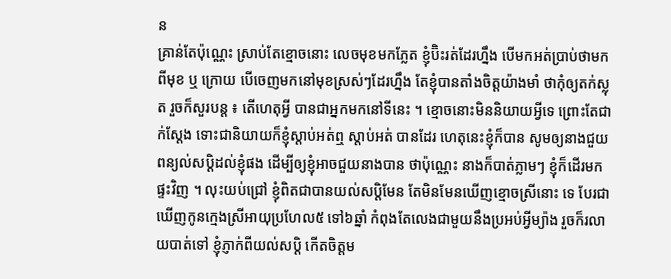ន
គ្រាន់តែប៉ុណ្ណេះ ស្រាប់តែខ្មោចនោះ លេចមុខមកភ្លែត ខ្ញុំប៊ិះរត់ដែរហ្នឹង បើមកអត់ប្រាប់ថាមកពីមុខ ឬ ក្រោយ បើចេញមកនៅមុខស្រស់ៗដែរហ្នឹង តែខ្ញុំបានតាំងចិត្តយ៉ាងមាំ ថាកុំឲ្យតក់ស្លុត រួចក៏សួរបន្ដ ៖ តើហេតុអ្វី បានជាអ្នកមកនៅទីនេះ ។ ខ្មោចនោះមិននិយាយអ្វីទេ ព្រោះតែជាក់ស្ដែង ទោះជានិយាយក៏ខ្ញុំស្ដាប់អត់ឮ ស្ដាប់អត់ បានដែរ ហេតុនេះខ្ញុំក៏បាន សូមឲ្យនាងជួយពន្យល់សប្ដិដល់ខ្ញុំផង ដើម្បីឲ្យខ្ញុំអាចជួយនាងបាន ថាប៉ុណ្ណេះ នាងក៏បាត់ភ្លាមៗ ខ្ញុំក៏ដើរមកផ្ទះវិញ ។ លុះយប់ជ្រៅ ខ្ញុំពិតជាបានយល់សប្ដិមែន តែមិនមែនឃើញខ្មោចស្រីនោះ ទេ បែរជាឃើញកូនក្មេងស្រីអាយុប្រហែល៥ ទៅ៦ឆ្នាំ កំពុងតែលេងជាមួយនឹងប្រអប់អ្វីម្យ៉ាង រួចក៏រលាយបាត់ទៅ ខ្ញុំភ្ញាក់ពីយល់សប្ដិ កើតចិត្តម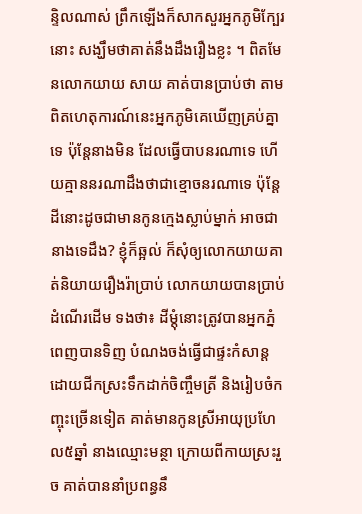ន្ទិលណាស់ ព្រឹកឡើងក៏សាកសួរអ្នកភូមិក្បែរនោះ សង្ឃឹមថាគាត់នឹងដឹងរឿងខ្លះ ។ ពិតមែនលោកយាយ សាយ គាត់បានប្រាប់ថា តាមពិតហេតុការណ៍នេះអ្នកភូមិគេឃើញគ្រប់គ្នាទេ ប៉ុន្ដែនាងមិន ដែលធ្វើបាបនរណាទេ ហើយគ្មាននរណាដឹងថាជាខ្មោចនរណាទេ ប៉ុន្ដែដីនោះដូចជាមានកូនក្មេងស្លាប់ម្នាក់ អាចជានាងទេដឹង? ខ្ញុំក៏ឆ្អល់ ក៏សុំឲ្យលោកយាយគាត់និយាយរឿងរ៉ាប្រាប់ លោកយាយបានប្រាប់ដំណើរដើម ទងថា៖ ដីម្ដុំនោះត្រូវបានអ្នកភ្នំពេញបានទិញ បំណងចង់ធ្វើជាផ្ទះកំសាន្ដ ដោយជីកស្រះទឹកដាក់ចិញ្ចឹមត្រី និងរៀបចំកញ្ចុះច្រើនទៀត គាត់មានកូនស្រីអាយុប្រហែល៥ឆ្នាំ នាងឈ្មោះមន្ថា ក្រោយពីកាយស្រះរួច គាត់បាននាំប្រពន្ធនឹ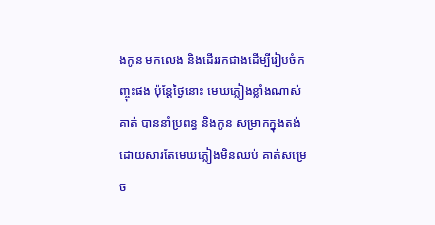ងកូន មកលេង និងដើររកជាងដើម្បីរៀបចំកញ្ចុះផង ប៉ុន្ដែថ្ងៃនោះ មេឃភ្លៀងខ្លាំងណាស់ គាត់ បាននាំប្រពន្ធ និងកូន សម្រាកក្នុងតង់ ដោយសារតែមេឃភ្លៀងមិនឈប់ គាត់សម្រេច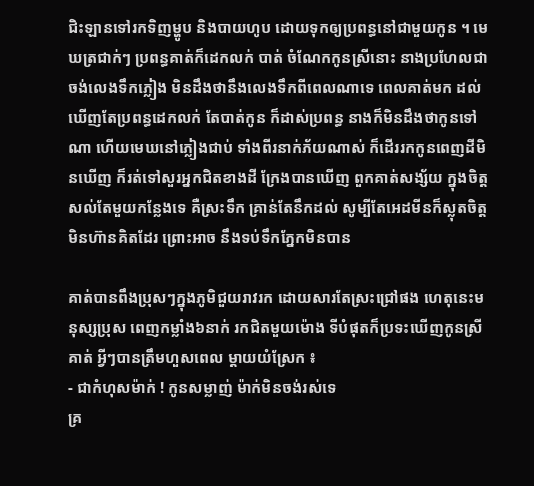ជិះឡានទៅរកទិញម្ហូប និងបាយហូប ដោយទុកឲ្យប្រពន្ធនៅជាមួយកូន ។ មេឃត្រជាក់ៗ ប្រពន្ធគាត់ក៏ដេកលក់ បាត់ ចំណែកកូនស្រីនោះ នាងប្រហែលជាចង់លេងទឹកភ្លៀង មិនដឹងថានឹងលេងទឹកពីពេលណាទេ ពេលគាត់មក ដល់ ឃើញតែប្រពន្ធដេកលក់ តែបាត់កូន ក៏ដាស់ប្រពន្ធ នាងក៏មិនដឹងថាកូនទៅណា ហើយមេឃនៅភ្លៀងជាប់ ទាំងពីរនាក់ភ័យណាស់ ក៏ដើររកកូនពេញដីមិនឃើញ ក៏រត់ទៅសួរអ្នកជិតខាងដី ក្រែងបានឃើញ ពួកគាត់សង្ស័យ ក្នុងចិត្ត សល់តែមួយកន្លែងទេ គឺស្រះទឹក គ្រាន់តែនឹកដល់ សូម្បីតែអេដមីនក៏ស្លុតចិត្ត មិនហ៊ានគិតដែរ ព្រោះអាច នឹងទប់ទឹកភ្នែកមិនបាន

គាត់បានពឹងប្រុសៗក្នុងភូមិជួយរាវរក ដោយសារតែស្រះជ្រៅផង ហេតុនេះមនុស្សប្រុស ពេញកម្លាំង៦នាក់ រកជិតមួយម៉ោង ទីបំផុតក៏ប្រទះឃើញកូនស្រីគាត់ អ្វីៗបានត្រឹមហួសពេល ម្ដាយយំស្រែក ៖
- ជាកំហុសម៉ាក់ ! កូនសម្លាញ់ ម៉ាក់មិនចង់រស់ទេ
គ្រ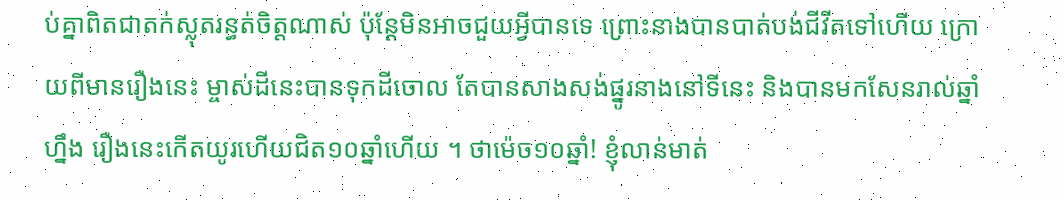ប់គ្នាពិតជាតក់ស្លុតរន្ធត់ចិត្តណាស់ ប៉ុន្ដែមិនអាចជួយអ្វីបានទេ ព្រោះនាងបានបាត់បង់ជីវីតទៅហើយ ក្រោយពីមានរឿងនេះ ម្ចាស់ដីនេះបានទុកដីចោល តែបានសាងសង់ផ្នូរនាងនៅទីនេះ និងបានមកសែនរាល់ឆ្នាំហ្នឹង រឿងនេះកើតយូរហើយជិត១០ឆ្នាំហើយ ។ ថាម៉េច១០ឆ្នាំ! ខ្ញុំលាន់មាត់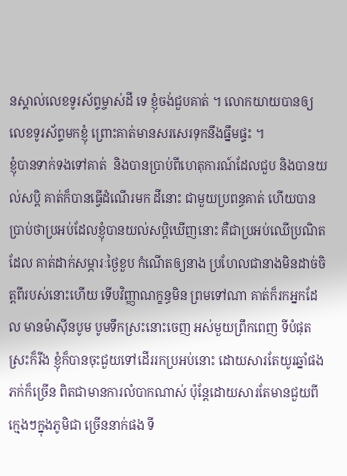នស្គាល់លេខទូរស័ព្ទម្ចាស់ដី ទេ ខ្ញុំចង់ជួបគាត់ ។ លោកយាយបានឲ្យលេខទូរស័ព្ទមកខ្ញុំ ព្រោះគាត់មានសរសេរទុកនឹងធ្នឹមផ្ទះ ។
ខ្ញុំបានទាក់ទងទៅគាត់  និងបានប្រាប់ពីហេតុការណ៍ដែលជួប និងបានយល់សប្ដិ គាត់ក៏បានធ្វើដំណើរមក ដីនោះ ជាមួយប្រពន្ធគាត់ ហើយបានប្រាប់ថាប្រអប់ដែលខ្ញុំបានយល់សប្ដិឃើញនោះ គឺជាប្រអប់ឈើប្រណិតដែល គាត់ដាក់សម្ភារៈថ្ងៃខួប កំណើតឲ្យនាង ប្រហែលជានាងមិនដាច់ចិត្តពីរបស់នោះហើយ ទើបវិញ្ញាណក្ខន្ធមិន ព្រមទៅណា គាត់ក៏រកអ្នកដែល មានម៉ាស៊ីនបូម បូមទឹកស្រះនោះចេញ អស់មួយព្រឹកពេញ ទីបំផុតស្រះក៏រីង ខ្ញុំក៏បានចុះជួយទៅដើររកប្រអប់នោះ ដោយសារតែយូរឆ្នាំផង ភក់ក៏ច្រើន ពិតជាមានការលំបាកណាស់ ប៉ុន្ដែដោយសារតែមានជួយពីក្មេងៗក្នុងភូមិជា ច្រើននាក់ផង ទី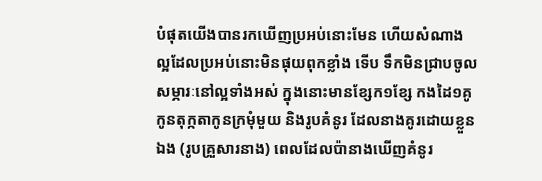បំផុតយើងបានរកឃើញប្រអប់នោះមែន ហើយសំណាងល្អដែលប្រអប់នោះមិនផុយពុកខ្លាំង ទើប ទឹកមិនជ្រាបចូល សម្ភារៈនៅល្អទាំងអស់ ក្នុងនោះមានខ្សែក១ខ្សែ កងដៃ១គូ កូនតុក្កតាកូនក្រមុំមួយ និងរូបគំនូរ ដែលនាងគូរដោយខ្លួនឯង (រូបគ្រួសារនាង) ពេលដែលប៉ានាងឃើញគំនូរ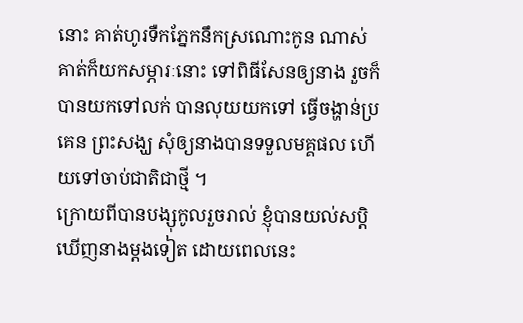នោះ គាត់ហូរទឺកភ្នែកនឹកស្រណោះកូន ណាស់ គាត់ក៏យកសម្ភារៈនោះ ទៅពិធីសែនឲ្យនាង រួចក៏បានយកទៅលក់ បានលុយយកទៅ ធ្វើចង្ហាន់ប្រគេន ព្រះសង្ឃ សុំឲ្យនាងបានទទួលមគ្គផល ហើយទៅចាប់ជាតិជាថ្មី ។
ក្រោយពីបានបង្សុកូលរួចរាល់ ខ្ញុំបានយល់សប្ដិឃើញនាងម្ដងទៀត ដោយពេលនេះ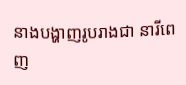នាងបង្ហាញរូបរាងជា នារីពេញ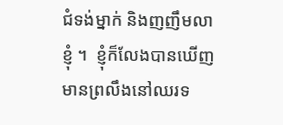ជំទង់ម្នាក់ និងញញឹមលាខ្ញុំ ។  ខ្ញុំក៏លែងបានឃើញមានព្រលឹងនៅឈរទ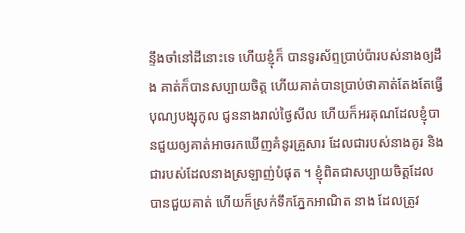ន្ទឹងចាំនៅដីនោះទេ ហើយខ្ញុំក៏ បានទូរស័ព្ទប្រាប់ប៉ារបស់នាងឲ្យដឹង គាត់ក៏បានសប្បាយចិត្ត ហើយគាត់បានប្រាប់ថាគាត់តែងតែធ្វើបុណ្យបង្សុកូល ជូននាងរាល់ថ្ងៃសីល ហើយក៏អរគុណដែលខ្ញុំបានជួយឲ្យគាត់អាចរកឃើញគំនូរគ្រួសារ ដែលជារបស់នាងគូរ និងជារបស់ដែលនាងស្រឡាញ់បំផុត ។ ខ្ញុំពិតជាសប្បាយចិត្តដែលបានជួយគាត់ ហើយក៏ស្រក់ទឹកភ្នែកអាណិត នាង ដែលត្រូវ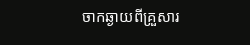ចាកឆ្ងាយពីគ្រួសារ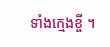ទាំងក្មេងខ្ចី ។